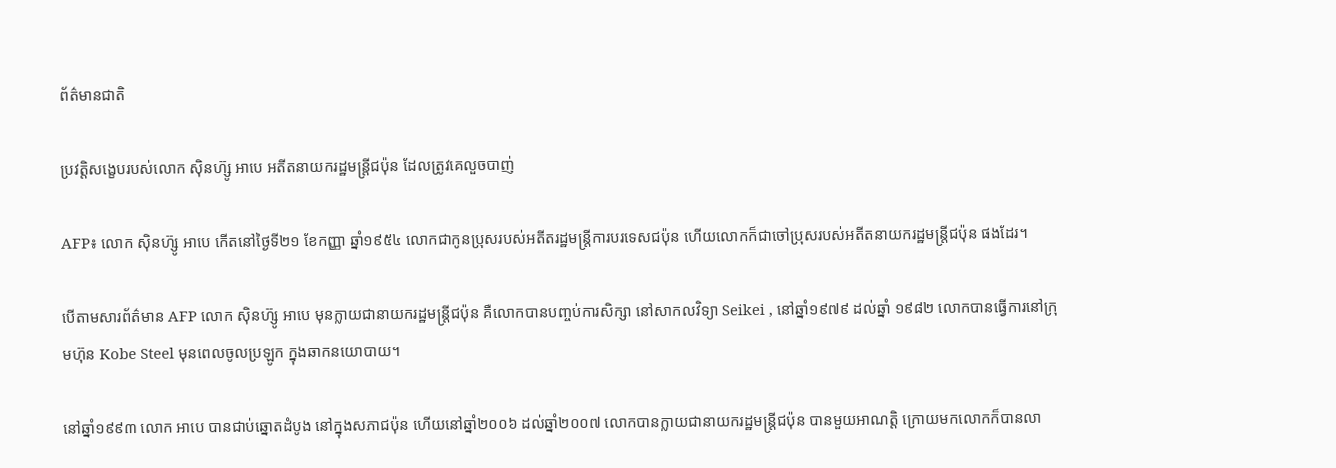ព័ត៌មានជាតិ

ប្រវត្តិសង្ខេបរបស់លោក ស៊ិនហ៊្សូ អាបេ អតីតនាយករដ្ឋមន្រ្តីជប៉ុន ដែលត្រូវគេលួចបាញ់

AFP៖ លោក ស៊ិនហ៊្សូ អាបេ កើតនៅថ្ងៃទី២១ ខែកញ្ញា ឆ្នាំ១៩៥៤ លោកជាកូនប្រុសរបស់អតីតរដ្ឋមន្រ្តីការបរទេសជប៉ុន ហើយលោកក៏ជាចៅប្រុសរបស់អតីតនាយករដ្ឋមន្រ្តីជប៉ុន ផងដែរ។

បើតាមសារព័ត៌មាន AFP លោក ស៊ិនហ៊្សូ អាបេ មុនក្លាយជានាយករដ្ឋមន្រ្តីជប៉ុន គឺលោកបានបញ្ចប់ការសិក្សា នៅសាកលវិទ្យា Seikei , នៅឆ្នាំ១៩៧៩ ដល់ឆ្នាំ ១៩៨២ លោកបានធ្វើការនៅក្រុមហ៊ុន Kobe Steel មុនពេលចូលប្រឡូក ក្នុងឆាកនយោបាយ។

នៅឆ្នាំ១៩៩៣ លោក អាបេ បានជាប់ឆ្នោតដំបូង នៅក្នុងសភាជប៉ុន ហើយនៅឆ្នាំ២០០៦ ដល់ឆ្នាំ២០០៧ លោកបានក្លាយជានាយករដ្ឋមន្រ្តីជប៉ុន បានមួយអាណត្តិ ក្រោយមកលោកក៏បានលា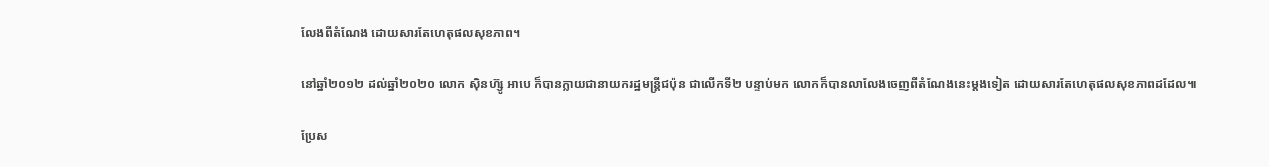លែងពីតំណែង ដោយសារតែហេតុផលសុខភាព។

នៅឆ្នាំ២០១២ ដល់ឆ្នាំ២០២០ លោក ស៊ិនហ៊្សូ អាបេ ក៏បានក្លាយជានាយករដ្ឋមន្រ្តីជប៉ុន ជាលើកទី២ បន្ទាប់មក លោកក៏បានលាលែងចេញពីតំណែងនេះម្តងទៀត ដោយសារតែហេតុផលសុខភាពដដែល៕

ប្រែស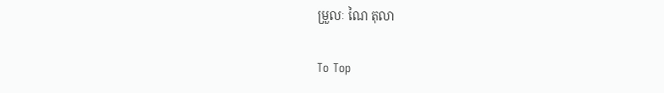ម្រួលៈ ណៃ តុលា

To Top